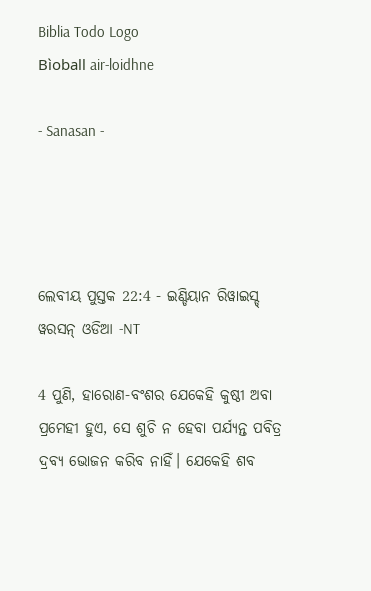Biblia Todo Logo
Bìoball air-loidhne

- Sanasan -




ଲେବୀୟ ପୁସ୍ତକ 22:4 - ଇଣ୍ଡିୟାନ ରିୱାଇସ୍ଡ୍ ୱରସନ୍ ଓଡିଆ -NT

4 ପୁଣି, ହାରୋଣ-ବଂଶର ଯେକେହି କୁଷ୍ଠୀ ଅବା ପ୍ରମେହୀ ହୁଏ, ସେ ଶୁଚି ନ ହେବା ପର୍ଯ୍ୟନ୍ତ ପବିତ୍ର ଦ୍ରବ୍ୟ ଭୋଜନ କରିବ ନାହିଁ। ଯେକେହି ଶବ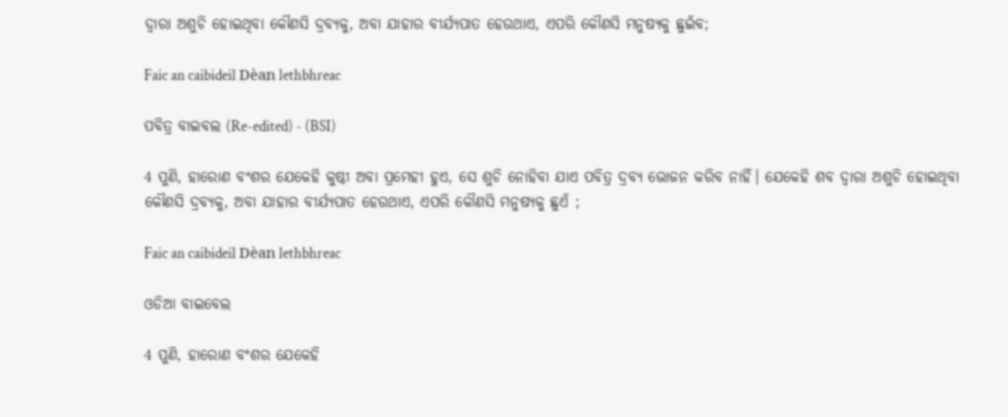ଦ୍ୱାରା ଅଶୁଚି ହୋଇଥିବା କୌଣସି ଦ୍ରବ୍ୟକୁ, ଅବା ଯାହାର ବୀର୍ଯ୍ୟପାତ ହେଉଥାଏ, ଏପରି କୌଣସି ମନୁଷ୍ୟକୁ ଛୁଇଁବ;

Faic an caibideil Dèan lethbhreac

ପବିତ୍ର ବାଇବଲ (Re-edited) - (BSI)

4 ପୁଣି, ହାରୋଣ ବଂଶର ଯେକେହି କୁଷ୍ଠୀ ଅବା ପ୍ରମେହୀ ହୁଏ, ସେ ଶୁଚି ନୋହିବା ଯାଏ ପବିତ୍ର ଦ୍ରବ୍ୟ ଭୋଜନ କରିବ ନାହିଁ। ଯେକେହି ଶବ ଦ୍ଵାରା ଅଶୁଚି ହୋଇଥିବା କୌଣସି ଦ୍ରବ୍ୟକୁ, ଅବା ଯାହାର ବୀର୍ଯ୍ୟପାତ ହେଉଥାଏ, ଏପରି କୌଣସି ମନୁଷ୍ୟକୁ ଛୁଏଁ ;

Faic an caibideil Dèan lethbhreac

ଓଡିଆ ବାଇବେଲ

4 ପୁଣି, ହାରୋଣ ବଂଶର ଯେକେହି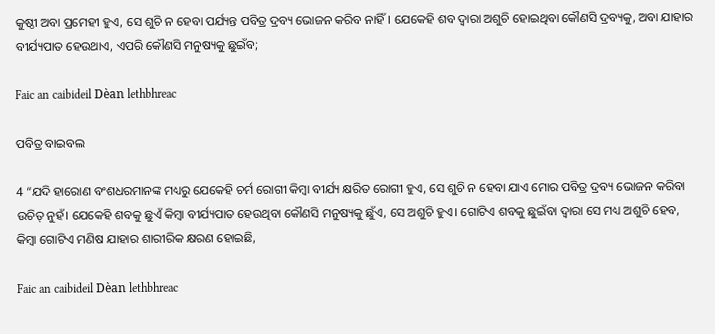କୁଷ୍ଠୀ ଅବା ପ୍ରମେହୀ ହୁଏ, ସେ ଶୁଚି ନ ହେବା ପର୍ଯ୍ୟନ୍ତ ପବିତ୍ର ଦ୍ରବ୍ୟ ଭୋଜନ କରିବ ନାହିଁ। ଯେକେହି ଶବ ଦ୍ୱାରା ଅଶୁଚି ହୋଇଥିବା କୌଣସି ଦ୍ରବ୍ୟକୁ, ଅବା ଯାହାର ବୀର୍ଯ୍ୟପାତ ହେଉଥାଏ, ଏପରି କୌଣସି ମନୁଷ୍ୟକୁ ଛୁଇଁବ;

Faic an caibideil Dèan lethbhreac

ପବିତ୍ର ବାଇବଲ

4 “ଯଦି ହାରୋଣ ବଂଶଧରମାନଙ୍କ ମଧ୍ୟରୁ ଯେକେହି ଚର୍ମ ରୋଗୀ କିମ୍ବା ବୀର୍ଯ୍ୟ କ୍ଷରିତ ରୋଗୀ ହୁଏ, ସେ ଶୁଚି ନ ହେବା ଯାଏ ମୋର ପବିତ୍ର ଦ୍ରବ୍ୟ ଭୋଜନ କରିବା ଉଚିତ୍ ନୁହଁ। ଯେକେହି ଶବକୁ ଛୁଏଁ କିମ୍ବା ବୀର୍ଯ୍ୟପାତ ହେଉଥିବା କୌଣସି ମନୁଷ୍ୟକୁ ଛୁଁଏ, ସେ ଅଶୁଚି ହୁଏ। ଗୋଟିଏ ଶବକୁ ଛୁଇଁବା ଦ୍ୱାରା ସେ ମଧ୍ୟ ଅଶୁଚି ହେବ, କିମ୍ବା ଗୋଟିଏ ମଣିଷ ଯାହାର ଶାରୀରିକ କ୍ଷରଣ ହୋଇଛି,

Faic an caibideil Dèan lethbhreac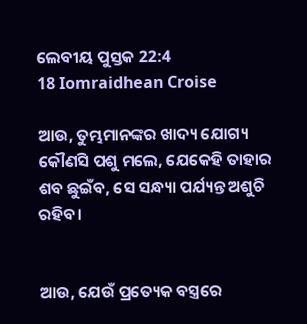ଲେବୀୟ ପୁସ୍ତକ 22:4
18 Iomraidhean Croise

ଆଉ, ତୁମ୍ଭମାନଙ୍କର ଖାଦ୍ୟ ଯୋଗ୍ୟ କୌଣସି ପଶୁ ମଲେ, ଯେକେହି ତାହାର ଶବ ଛୁଇଁବ, ସେ ସନ୍ଧ୍ୟା ପର୍ଯ୍ୟନ୍ତ ଅଶୁଚି ରହିବ।


ଆଉ, ଯେଉଁ ପ୍ରତ୍ୟେକ ବସ୍ତ୍ରରେ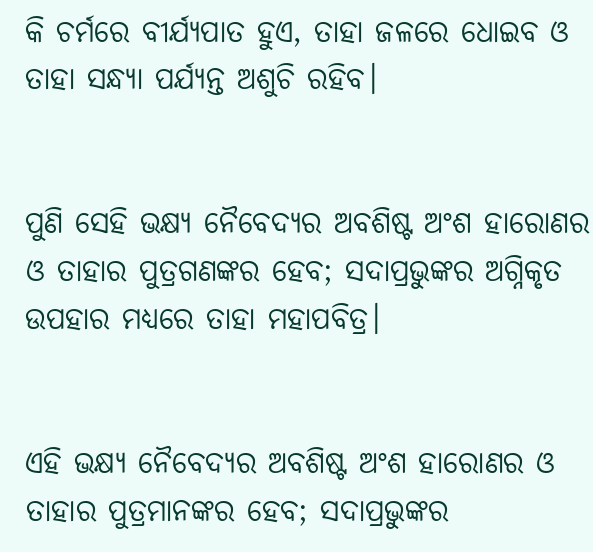କି ଚର୍ମରେ ବୀର୍ଯ୍ୟପାତ ହୁଏ, ତାହା ଜଳରେ ଧୋଇବ ଓ ତାହା ସନ୍ଧ୍ୟା ପର୍ଯ୍ୟନ୍ତ ଅଶୁଚି ରହିବ।


ପୁଣି ସେହି ଭକ୍ଷ୍ୟ ନୈବେଦ୍ୟର ଅବଶିଷ୍ଟ ଅଂଶ ହାରୋଣର ଓ ତାହାର ପୁତ୍ରଗଣଙ୍କର ହେବ; ସଦାପ୍ରଭୁଙ୍କର ଅଗ୍ନିକୃତ ଉପହାର ମଧ୍ୟରେ ତାହା ମହାପବିତ୍ର।


ଏହି ଭକ୍ଷ୍ୟ ନୈବେଦ୍ୟର ଅବଶିଷ୍ଟ ଅଂଶ ହାରୋଣର ଓ ତାହାର ପୁତ୍ରମାନଙ୍କର ହେବ; ସଦାପ୍ରଭୁଙ୍କର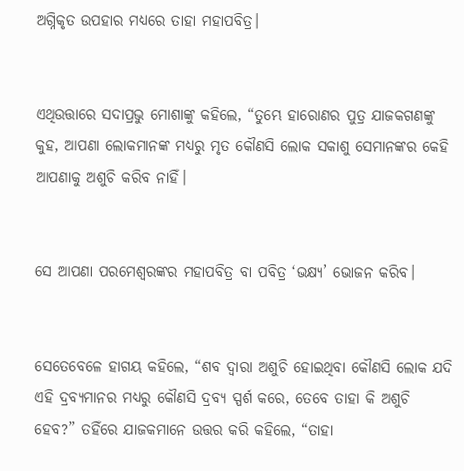ଅଗ୍ନିକୃତ ଉପହାର ମଧ୍ୟରେ ତାହା ମହାପବିତ୍ର।


ଏଥିଉତ୍ତାରେ ସଦାପ୍ରଭୁ ମୋଶାଙ୍କୁ କହିଲେ, “ତୁମ୍ଭେ ହାରୋଣର ପୁତ୍ର ଯାଜକଗଣଙ୍କୁ କୁହ, ଆପଣା ଲୋକମାନଙ୍କ ମଧ୍ୟରୁ ମୃତ କୌଣସି ଲୋକ ସକାଶୁ ସେମାନଙ୍କର କେହି ଆପଣାକୁ ଅଶୁଚି କରିବ ନାହିଁ।


ସେ ଆପଣା ପରମେଶ୍ୱରଙ୍କର ମହାପବିତ୍ର ବା ପବିତ୍ର ‘ଭକ୍ଷ୍ୟ’ ଭୋଜନ କରିବ।


ସେତେବେଳେ ହାଗୟ କହିଲେ, “ଶବ ଦ୍ୱାରା ଅଶୁଚି ହୋଇଥିବା କୌଣସି ଲୋକ ଯଦି ଏହି ଦ୍ରବ୍ୟମାନର ମଧ୍ୟରୁ କୌଣସି ଦ୍ରବ୍ୟ ସ୍ପର୍ଶ କରେ, ତେବେ ତାହା କି ଅଶୁଚି ହେବ?” ତହିଁରେ ଯାଜକମାନେ ଉତ୍ତର କରି କହିଲେ, “ତାହା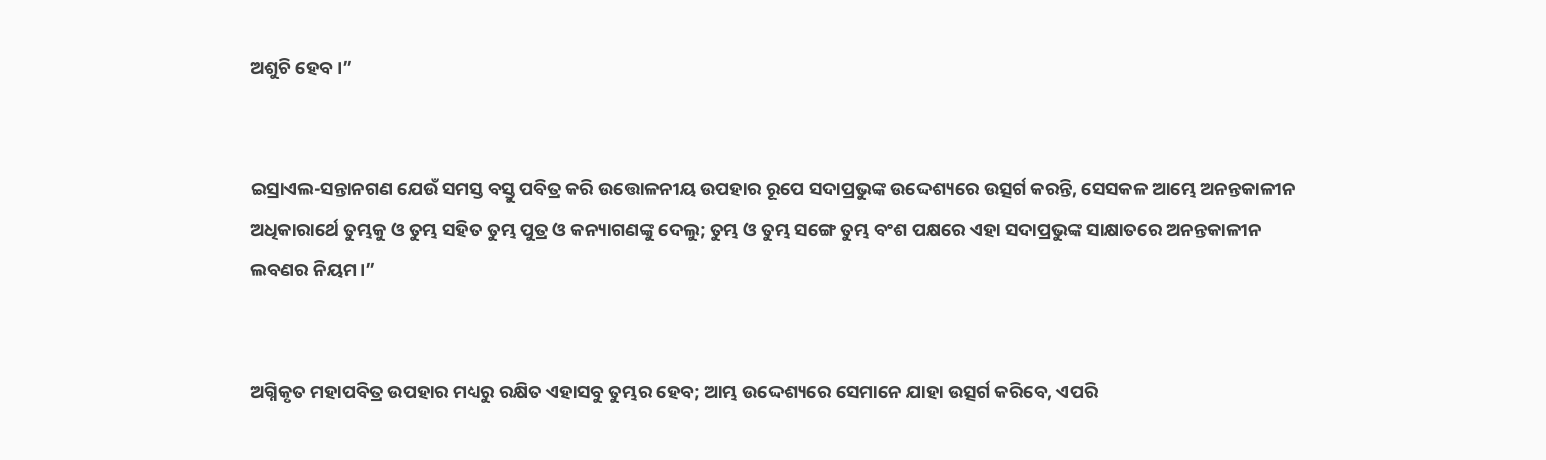ଅଶୁଚି ହେବ।”


ଇସ୍ରାଏଲ-ସନ୍ତାନଗଣ ଯେଉଁ ସମସ୍ତ ବସ୍ତୁ ପବିତ୍ର କରି ଉତ୍ତୋଳନୀୟ ଉପହାର ରୂପେ ସଦାପ୍ରଭୁଙ୍କ ଉଦ୍ଦେଶ୍ୟରେ ଉତ୍ସର୍ଗ କରନ୍ତି, ସେସକଳ ଆମ୍ଭେ ଅନନ୍ତକାଳୀନ ଅଧିକାରାର୍ଥେ ତୁମ୍ଭକୁ ଓ ତୁମ୍ଭ ସହିତ ତୁମ୍ଭ ପୁତ୍ର ଓ କନ୍ୟାଗଣଙ୍କୁ ଦେଲୁ; ତୁମ୍ଭ ଓ ତୁମ୍ଭ ସଙ୍ଗେ ତୁମ୍ଭ ବଂଶ ପକ୍ଷରେ ଏହା ସଦାପ୍ରଭୁଙ୍କ ସାକ୍ଷାତରେ ଅନନ୍ତକାଳୀନ ଲବଣର ନିୟମ।”


ଅଗ୍ନିକୃତ ମହାପବିତ୍ର ଉପହାର ମଧ୍ୟରୁ ରକ୍ଷିତ ଏହାସବୁ ତୁମ୍ଭର ହେବ; ଆମ୍ଭ ଉଦ୍ଦେଶ୍ୟରେ ସେମାନେ ଯାହା ଉତ୍ସର୍ଗ କରିବେ, ଏପରି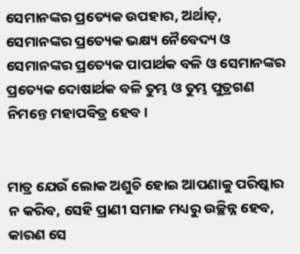ସେମାନଙ୍କର ପ୍ରତ୍ୟେକ ଉପହାର, ଅର୍ଥାତ୍‍, ସେମାନଙ୍କର ପ୍ରତ୍ୟେକ ଭକ୍ଷ୍ୟ ନୈବେଦ୍ୟ ଓ ସେମାନଙ୍କର ପ୍ରତ୍ୟେକ ପାପାର୍ଥକ ବଳି ଓ ସେମାନଙ୍କର ପ୍ରତ୍ୟେକ ଦୋଷାର୍ଥକ ବଳି ତୁମ୍ଭ ଓ ତୁମ୍ଭ ପୁତ୍ରଗଣ ନିମନ୍ତେ ମହାପବିତ୍ର ହେବ।


ମାତ୍ର ଯେଉଁ ଲୋକ ଅଶୁଚି ହୋଇ ଆପଣାକୁ ପରିଷ୍କାର ନ କରିବ, ସେହି ପ୍ରାଣୀ ସମାଜ ମଧ୍ୟରୁ ଉଚ୍ଛିନ୍ନ ହେବ, କାରଣ ସେ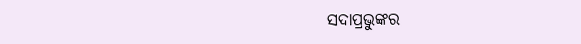ସଦାପ୍ରଭୁଙ୍କର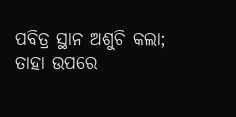ପବିତ୍ର ସ୍ଥାନ ଅଶୁଚି କଲା; ତାହା ଉପରେ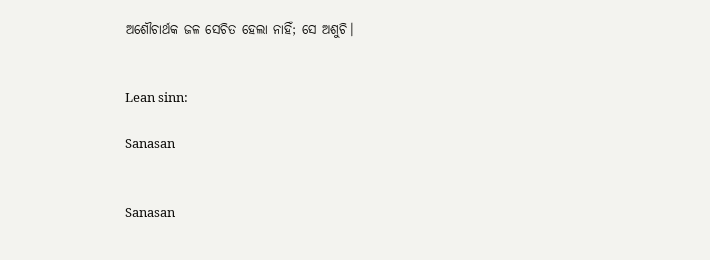ଅଶୌଚାର୍ଥକ ଜଳ ସେଚିତ ହେଲା ନାହିଁ; ସେ ଅଶୁଚି।


Lean sinn:

Sanasan


Sanasan